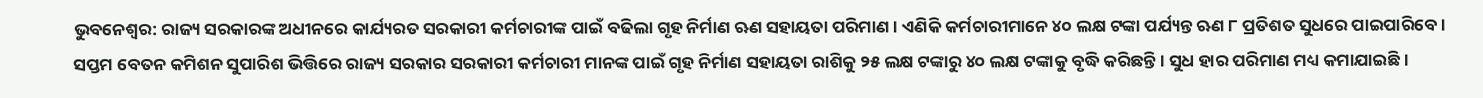ଭୁବନେଶ୍ୱର: ରାଜ୍ୟ ସରକାରଙ୍କ ଅଧୀନରେ କାର୍ଯ୍ୟରତ ସରକାରୀ କର୍ମଚାରୀଙ୍କ ପାଇଁ ବଢିଲା ଗୃହ ନିର୍ମାଣ ଋଣ ସହାୟତା ପରିମାଣ । ଏଣିକି କର୍ମଚାରୀମାନେ ୪୦ ଲକ୍ଷ ଟଙ୍କା ପର୍ଯ୍ୟନ୍ତ ଋଣ ୮ ପ୍ରତିଶତ ସୁଧରେ ପାଇପାରିବେ ।
ସପ୍ତମ ବେତନ କମିଶନ ସୁପାରିଶ ଭିତ୍ତିରେ ରାଜ୍ୟ ସରକାର ସରକାରୀ କର୍ମଚାରୀ ମାନଙ୍କ ପାଇଁ ଗୃହ ନିର୍ମାଣ ସହାୟତା ରାଶିକୁ ୨୫ ଲକ୍ଷ ଟଙ୍କାରୁ ୪୦ ଲକ୍ଷ ଟଙ୍କାକୁ ବୃଦ୍ଧି କରିଛନ୍ତି । ସୁଧ ହାର ପରିମାଣ ମଧ୍ୟ କମାଯାଇଛି ।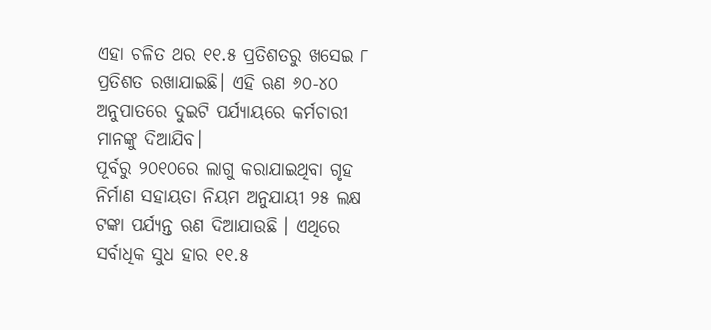ଏହା ଚଳିତ ଥର ୧୧.୫ ପ୍ରତିଶତରୁ ଖସେଇ ୮ ପ୍ରତିଶତ ରଖାଯାଇଛି। ଏହି ଋଣ ୬୦-୪୦ ଅନୁପାତରେ ଦୁଇଟି ପର୍ଯ୍ୟାୟରେ କର୍ମଚାରୀ ମାନଙ୍କୁ ଦିଆଯିବ।
ପୂର୍ବରୁ ୨୦୧୦ରେ ଲାଗୁ କରାଯାଇଥିବା ଗୃହ ନିର୍ମାଣ ସହାୟତା ନିୟମ ଅନୁଯାୟୀ ୨୫ ଲକ୍ଷ ଟଙ୍କା ପର୍ଯ୍ୟନ୍ତ ଋଣ ଦିଆଯାଉଛି । ଏଥିରେ ସର୍ବାଧିକ ସୁଧ ହାର ୧୧.୫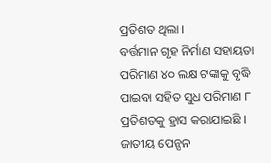ପ୍ରତିଶତ ଥିଲା ।
ବର୍ତ୍ତମାନ ଗୃହ ନିର୍ମାଣ ସହାୟତା ପରିମାଣ ୪୦ ଲକ୍ଷ ଟଙ୍କାକୁ ବୃଦ୍ଧି ପାଇବା ସହିତ ସୁଧ ପରିମାଣ ୮ ପ୍ରତିଶତକୁ ହ୍ରାସ କରାଯାଇଛି । ଜାତୀୟ ପେନ୍ସନ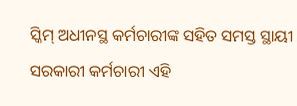ସ୍କିମ୍ ଅଧୀନସ୍ଥ କର୍ମଚାରୀଙ୍କ ସହିତ ସମସ୍ତ ସ୍ଥାୟୀ ସରକାରୀ କର୍ମଚାରୀ ଏହି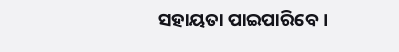ସହାୟତା ପାଇପାରିବେ।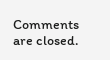Comments are closed.